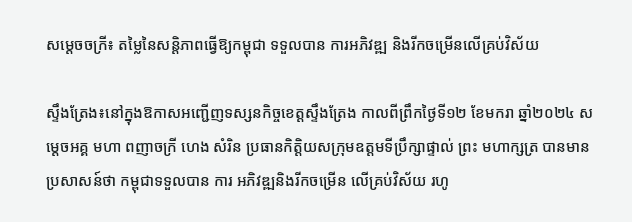សម្តេចចក្រី៖ តម្លៃនៃសន្តិភាពធ្វើឱ្យកម្ពុជា ទទួលបាន ការអភិវឌ្ឍ និងរីកចម្រើនលើគ្រប់វិស័យ

ស្ទឹងត្រែង៖នៅក្នុងឱកាសអញ្ជើញទស្សនកិច្ចខេត្តស្ទឹងត្រែង កាលពីព្រឹកថ្ងៃទី១២ ខែមករា ឆ្នាំ២០២៤ សម្តេចអគ្គ មហា ពញាចក្រី ហេង សំរិន ប្រធានកិត្តិយសក្រុមឧត្តមទីប្រឹក្សាផ្ទាល់ ព្រះ មហាក្សត្រ បានមានប្រសាសន៍ថា កម្ពុជាទទួលបាន ការ អភិវឌ្ឍនិងរីកចម្រើន លើគ្រប់វិស័យ រហូ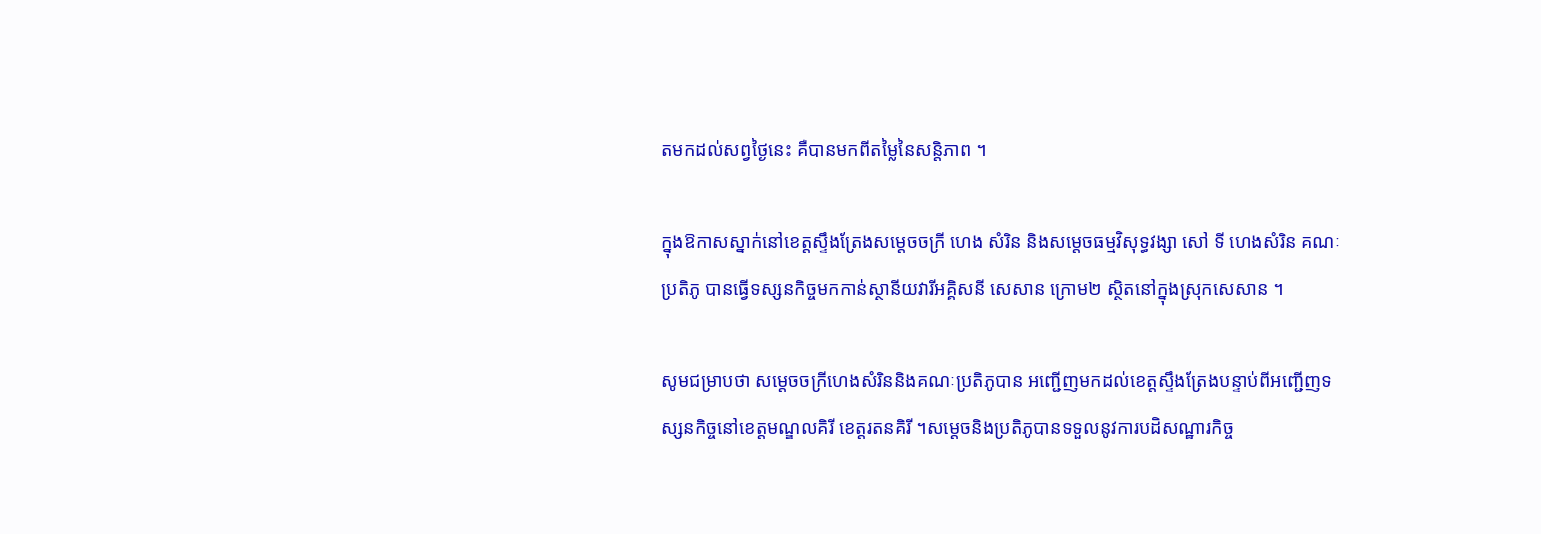តមកដល់សព្វថ្ងៃនេះ គឺបានមកពីតម្លៃនៃសន្តិភាព ។

ក្នុងឱកាសស្នាក់នៅខេត្តស្ទឹងត្រែងសម្ដេចចក្រី ហេង សំរិន និងសម្តេចធម្មវិសុទ្ធវង្សា សៅ ទី ហេងសំរិន គណៈប្រតិភូ បានធ្វើទស្សនកិច្ចមកកាន់ស្ថានីយវារីអគ្គិសនី សេសាន ក្រោម២ ស្ថិតនៅក្នុងស្រុកសេសាន ។

សូមជម្រាបថា សម្តេចចក្រីហេងសំរិននិងគណៈប្រតិភូបាន អញ្ជើញមកដល់ខេត្តស្ទឹងត្រែងបន្ទាប់ពីអញ្ជើញទស្សនកិច្ចនៅខេត្តមណ្ឌលគិរី ខេត្តរតនគិរី ។សម្ដេចនិងប្រតិភូបានទទួលនូវការបដិសណ្ឋារកិច្ច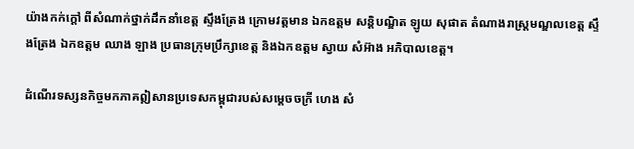យ៉ាងកក់ក្តៅ ពីសំណាក់ថ្នាក់ដឹកនាំខេត្ត ស្ទឹងត្រែង ក្រោមវត្តមាន ឯកឧត្តម សន្តិបណ្ឌិត ឡូយ សុផាត តំណាងរាស្រ្តមណ្ឌលខេត្ត ស្ទឹងត្រែង ឯកឧត្តម ឈាង ឡាង ប្រធានក្រុមប្រឹក្សាខេត្ត និងឯកឧត្តម ស្វាយ សំអ៊ាង អភិបាលខេត្ត។

ដំណើរទស្សនកិច្ចមកភាគឦសានប្រទេសកម្ពុជារបស់សម្តេចចក្រី ហេង សំ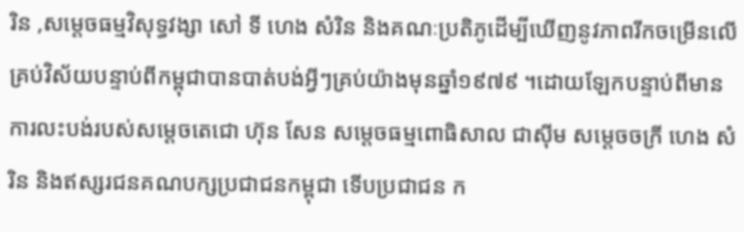រិន ,សម្តេចធម្មវិសុទ្ធវង្សា សៅ ទី ហេង សំរិន និងគណៈប្រតិភូដើម្បីឃើញនូវភាពរីកចម្រើនលើគ្រប់វិស័យបន្ទាប់ពីកម្ពុជាបានបាត់បង់អ្វីៗគ្រប់យ៉ាងមុនឆ្នាំ១៩៧៩ ។ដោយឡែកបន្ទាប់ពីមានការលះបង់របស់សម្តេចតេជោ ហ៊ុន សែន សម្តេចធម្មពោធិសាល ជាស៊ីម សម្ដេចចក្រី ហេង សំរិន និងឥស្សរជនគណបក្សប្រជាជនកម្ពុជា ទើបប្រជាជន ក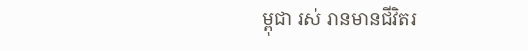ម្ពុជា រស់ រានមានជីវិតរ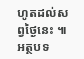ហូតដល់សព្វថ្ងៃនេះ ៕
អត្ថបទ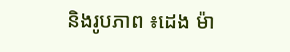និងរូបភាព ៖ដេង ម៉ា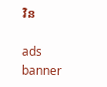វិន

ads banner